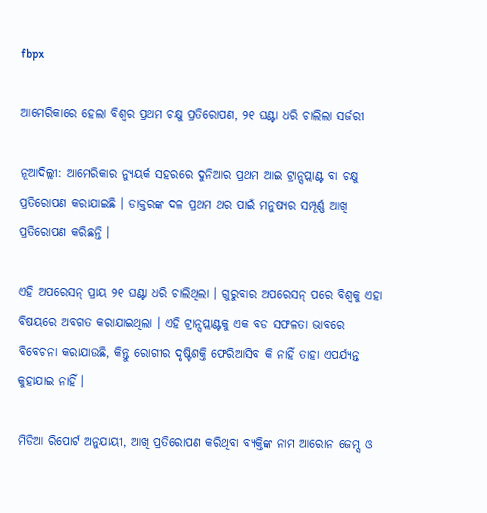fbpx

ଆମେରିକାରେ ହେଲା ବିଶ୍ୱର ପ୍ରଥମ ଚକ୍ଷୁ ପ୍ରତିରୋପଣ, ୨୧ ଘଣ୍ଟା ଧରି ଚାଲିଲା ସର୍ଜରୀ

ନୂଆଦିଲ୍ଲୀ: ଆମେରିକାର ନ୍ୟୁୟର୍କ ସହରରେ ଦୁନିଆର ପ୍ରଥମ ଆଇ ଟ୍ରାନ୍ସପ୍ଲାଣ୍ଟ ବା ଚକ୍ଷୁ ପ୍ରତିରୋପଣ କରାଯାଇଛି । ଡାକ୍ତରଙ୍କ ଦଳ ପ୍ରଥମ ଥର ପାଇଁ ମନୁଷ୍ୟର ସମ୍ପୂର୍ଣ୍ଣ ଆଖି ପ୍ରତିରୋପଣ କରିଛନ୍ତି ।

ଏହି ଅପରେସନ୍ ପ୍ରାୟ ୨୧ ଘଣ୍ଟା ଧରି ଚାଲିଥିଲା । ଗୁରୁବାର ଅପରେସନ୍ ପରେ ବିଶ୍ୱକୁ ଏହା ବିଷୟରେ ଅବଗତ କରାଯାଇଥିଲା । ଏହି ଟ୍ରାନ୍ସପ୍ଲାଣ୍ଟକୁ ଏକ ବଡ ସଫଳତା ଭାବରେ ବିବେଚନା କରାଯାଉଛି, କିନ୍ତୁ ରୋଗୀର ଦୃଷ୍ଟିଶକ୍ତି ଫେରିଆସିବ କି ନାହିଁ ତାହା ଏପର୍ଯ୍ୟନ୍ତ କୁହାଯାଇ ନାହିଁ ।

ମିଡିଆ ରିପୋର୍ଟ ଅନୁଯାୟୀ, ଆଖି ପ୍ରତିରୋପଣ କରିଥିବା ବ୍ୟକ୍ତିଙ୍କ ନାମ ଆରୋନ ଜେମ୍ସ ଓ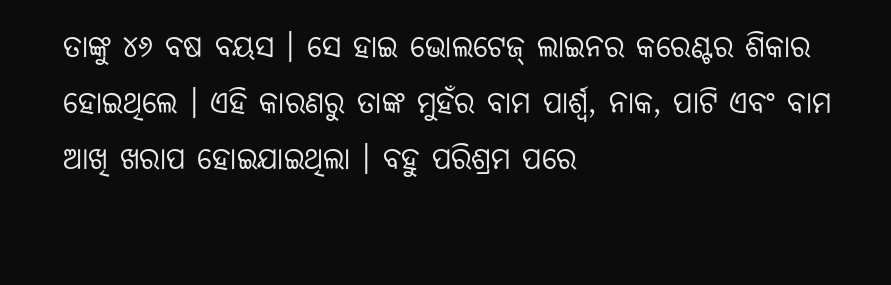ତାଙ୍କୁ ୪୬ ବଷ ବୟସ । ସେ ହାଇ ଭୋଲଟେଜ୍ ଲାଇନର କରେଣ୍ଟର ଶିକାର ହୋଇଥିଲେ । ଏହି କାରଣରୁ ତାଙ୍କ ମୁହଁର ବାମ ପାର୍ଶ୍ୱ, ନାକ, ପାଟି ଏବଂ ବାମ ଆଖି ଖରାପ ହୋଇଯାଇଥିଲା । ବହୁ ପରିଶ୍ରମ ପରେ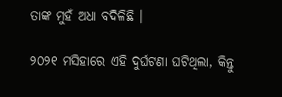ତାଙ୍କ ମୁହଁ ଅଧା ବଦିଳିଛି ।

୨୦୨୧ ମସିହାରେ ଏହି ଦୁର୍ଘଟଣା ଘଟିଥିଲା, କିନ୍ତୁ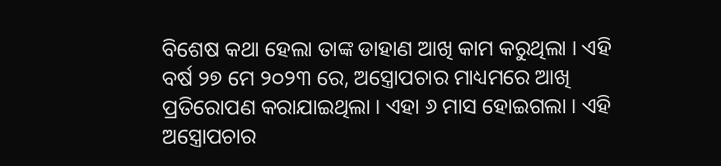ବିଶେଷ କଥା ହେଲା ତାଙ୍କ ଡାହାଣ ଆଖି କାମ କରୁଥିଲା । ଏହି ବର୍ଷ ୨୭ ମେ ୨୦୨୩ ରେ, ଅସ୍ତ୍ରୋପଚାର ମାଧ୍ୟମରେ ଆଖି ପ୍ରତିରୋପଣ କରାଯାଇଥିଲା । ଏହା ୬ ମାସ ହୋଇଗଲା । ଏହି ଅସ୍ତ୍ରୋପଚାର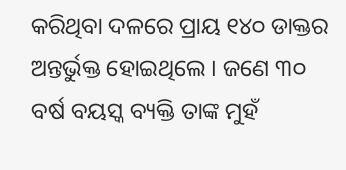କରିଥିବା ଦଳରେ ପ୍ରାୟ ୧୪୦ ଡାକ୍ତର ଅନ୍ତର୍ଭୁକ୍ତ ହୋଇଥିଲେ । ଜଣେ ୩୦ ବର୍ଷ ବୟସ୍କ ବ୍ୟକ୍ତି ତାଙ୍କ ମୁହଁ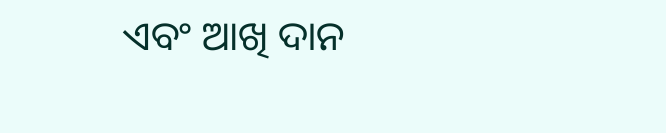ଏବଂ ଆଖି ଦାନ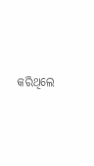କରିଥିଲେ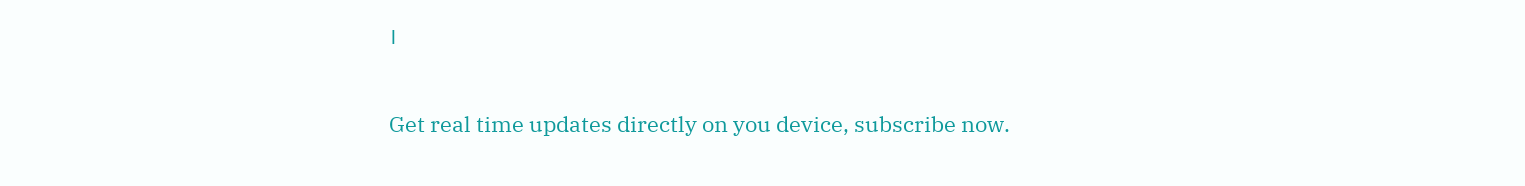।

Get real time updates directly on you device, subscribe now.